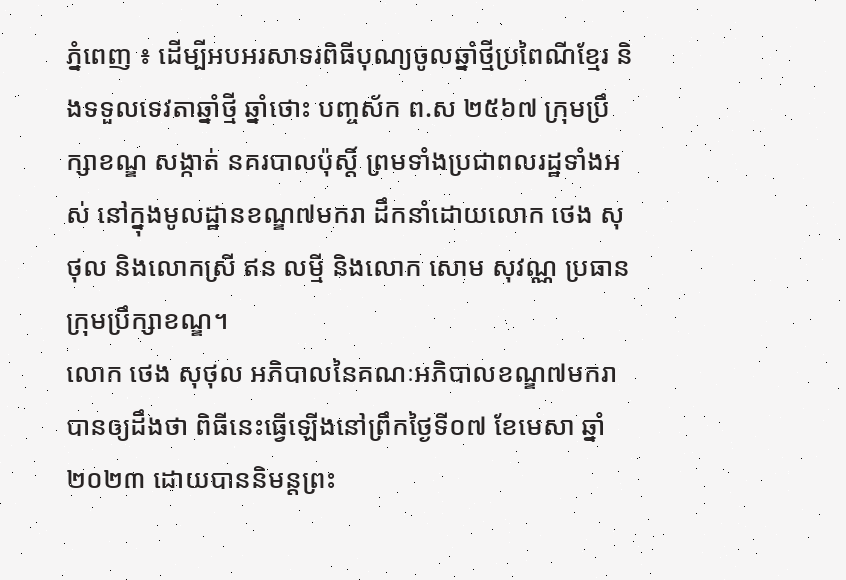ភ្នំពេញ ៖ ដើម្បីអបអរសាទរពិធីបុណ្យចូលឆ្នាំថ្មីប្រពៃណីខ្មែរ និងទទួលទេវតាឆ្នាំថ្មី ឆ្នាំថោះ បញ្ចស័ក ព.ស ២៥៦៧ ក្រុមប្រឹក្សាខណ្ឌ សង្កាត់ នគរបាលប៉ុស្តិ៍ ព្រមទាំងប្រជាពលរដ្ឋទាំងអស់ នៅក្នុងមូលដ្ឋានខណ្ឌ៧មករា ដឹកនាំដោយលោក ថេង សុថុល និងលោកស្រី ឥន លម្មី និងលោក សោម សុវណ្ណ ប្រធានក្រុមប្រឹក្សាខណ្ឌ។
លោក ថេង សុថុល អភិបាលនៃគណៈអភិបាលខណ្ឌ៧មករា បានឲ្យដឹងថា ពិធីនេះធ្វើឡើងនៅព្រឹកថ្ងៃទី០៧ ខែមេសា ឆ្នាំ២០២៣ ដោយបាននិមន្តព្រះ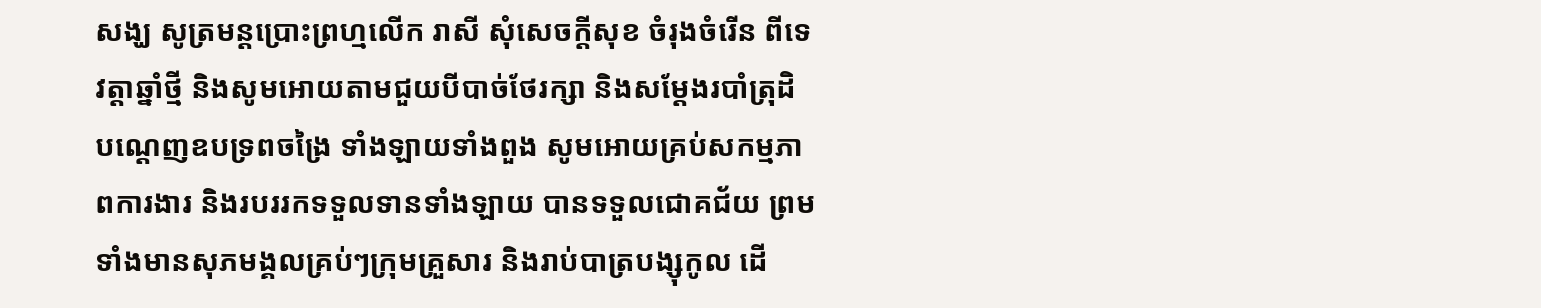សង្ឃ សូត្រមន្តប្រោះព្រហ្មលើក រាសី សុំសេចក្តីសុខ ចំរុងចំរើន ពីទេវត្តាឆ្នាំថ្មី និងសូមអោយតាមជួយបីបាច់ថែរក្សា និងសម្តែងរបាំត្រុដិ បណ្តេញឧបទ្រពចង្រៃ ទាំងឡាយទាំងពួង សូមអោយគ្រប់សកម្មភាពការងារ និងរបររកទទួលទានទាំងឡាយ បានទទួលជោគជ័យ ព្រមទាំងមានសុភមង្គលគ្រប់ៗក្រុមគ្រួសារ និងរាប់បាត្របង្សុកូល ដើ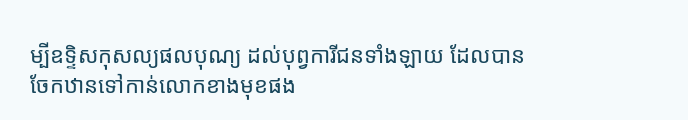ម្បីឧទ្ទិសកុសល្យផលបុណ្យ ដល់បុព្វការីជនទាំងឡាយ ដែលបានចែកឋានទៅកាន់លោកខាងមុខផង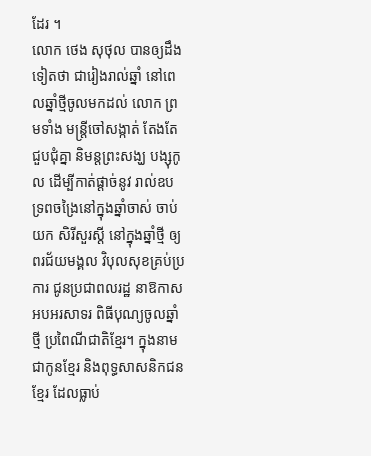ដែរ ។
លោក ថេង សុថុល បានឲ្យដឹងទៀតថា ជារៀងរាល់ឆ្នាំ នៅពេលឆ្នាំថ្មីចូលមកដល់ លោក ព្រមទាំង មន្រ្តីចៅសង្កាត់ តែងតែជួបជុំគ្នា និមន្ដព្រះសង្ឃ បង្សុកូល ដើម្បីកាត់ផ្ដាច់នូវ រាល់ឧបទ្រពចង្រៃនៅក្នុងឆ្នាំចាស់ ចាប់យក សិរីសួរស្ដី នៅក្នុងឆ្នាំថ្មី ឲ្យពរជ័យមង្គល វិបុលសុខគ្រប់ប្រការ ជូនប្រជាពលរដ្ឋ នាឱកាសអបអរសាទរ ពិធីបុណ្យចូលឆ្នាំថ្មី ប្រពៃណីជាតិខ្មែរ។ ក្នុងនាមជាកូនខ្មែរ និងពុទ្ធសាសនិកជនខ្មែរ ដែលធ្លាប់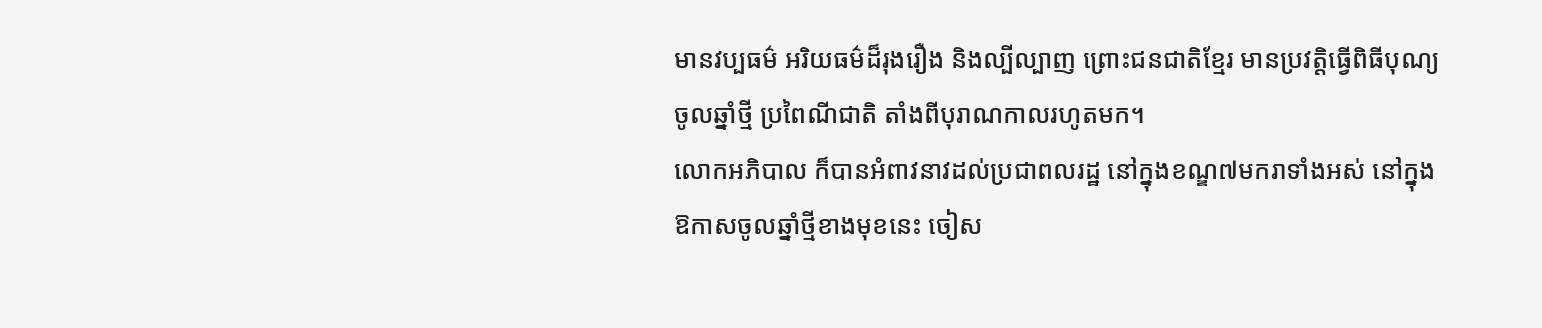មានវប្បធម៌ អរិយធម៌ដ៏រុងរឿង និងល្បីល្បាញ ព្រោះជនជាតិខ្មែរ មានប្រវត្តិធ្វើពិធីបុណ្យចូលឆ្នាំថ្មី ប្រពៃណីជាតិ តាំងពីបុរាណកាលរហូតមក។
លោកអភិបាល ក៏បានអំពាវនាវដល់ប្រជាពលរដ្ឋ នៅក្នុងខណ្ឌ៧មករាទាំងអស់ នៅក្នុងឱកាសចូលឆ្នាំថ្មីខាងមុខនេះ ចៀស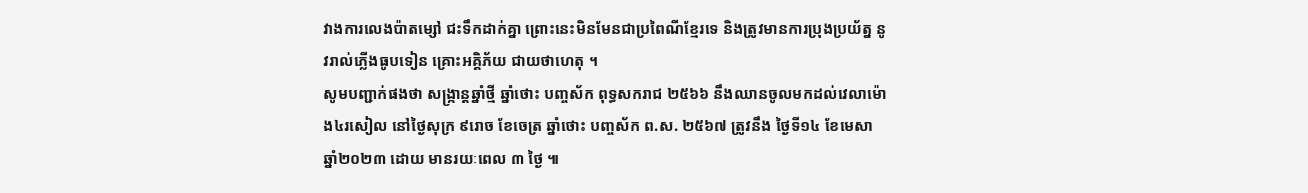វាងការលេងប៉ាតម្សៅ ជះទឹកដាក់គ្នា ព្រោះនេះមិនមែនជាប្រពៃណីខ្មែរទេ និងត្រូវមានការប្រុងប្រយ័ត្ន នូវរាល់ភ្លើងធូបទៀន គ្រោះអគ្គិភ័យ ជាយថាហេតុ ។
សូមបញ្ជាក់ផងថា សង្ក្រាន្តឆ្នាំថ្មី ឆ្នាំថោះ បញ្ចស័ក ពុទ្ធសករាជ ២៥៦៦ នឹងឈានចូលមកដល់វេលាម៉ោង៤រសៀល នៅថ្ងៃសុក្រ ៩រោច ខែចេត្រ ឆ្នាំថោះ បញ្ចស័ក ព.ស. ២៥៦៧ ត្រូវនឹង ថ្ងៃទី១៤ ខែមេសា ឆ្នាំ២០២៣ ដោយ មានរយៈពេល ៣ ថ្ងៃ ៕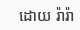ដោយ រ៉ារ៉ា